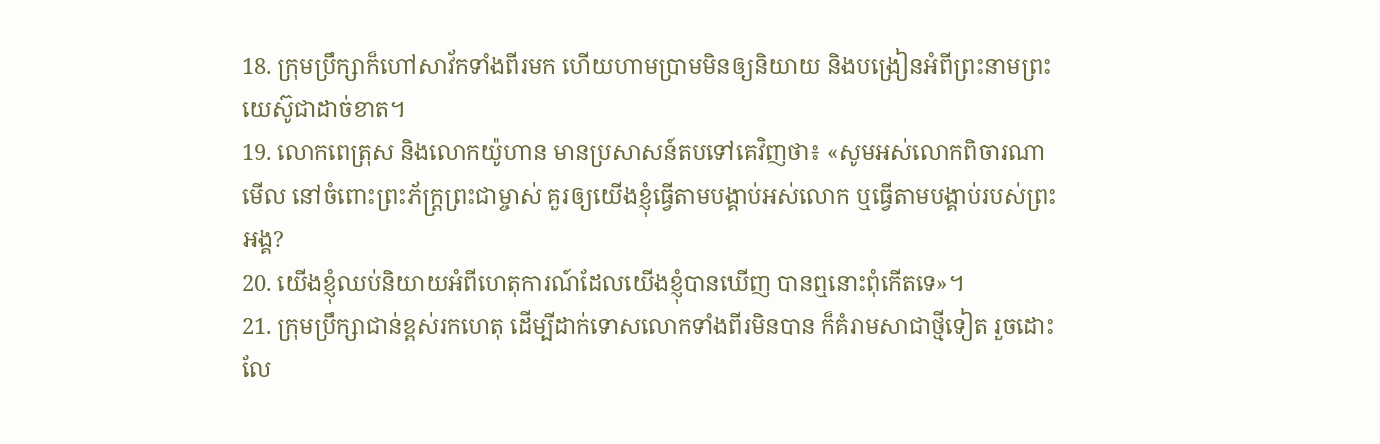18. ក្រុមប្រឹក្សាក៏ហៅសាវ័កទាំងពីរមក ហើយហាមប្រាមមិនឲ្យនិយាយ និងបង្រៀនអំពីព្រះនាមព្រះយេស៊ូជាដាច់ខាត។
19. លោកពេត្រុស និងលោកយ៉ូហាន មានប្រសាសន៍តបទៅគេវិញថា៖ «សូមអស់លោកពិចារណាមើល នៅចំពោះព្រះភ័ក្ត្រព្រះជាម្ចាស់ គួរឲ្យយើងខ្ញុំធ្វើតាមបង្គាប់អស់លោក ឬធ្វើតាមបង្គាប់របស់ព្រះអង្គ?
20. យើងខ្ញុំឈប់និយាយអំពីហេតុការណ៍ដែលយើងខ្ញុំបានឃើញ បានឮនោះពុំកើតទេ»។
21. ក្រុមប្រឹក្សាជាន់ខ្ពស់រកហេតុ ដើម្បីដាក់ទោសលោកទាំងពីរមិនបាន ក៏គំរាមសាជាថ្មីទៀត រួចដោះលែ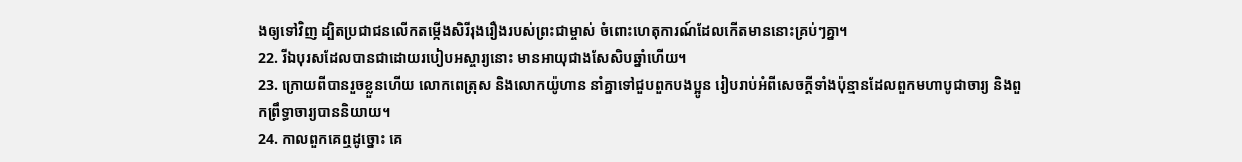ងឲ្យទៅវិញ ដ្បិតប្រជាជនលើកតម្កើងសិរីរុងរឿងរបស់ព្រះជាម្ចាស់ ចំពោះហេតុការណ៍ដែលកើតមាននោះគ្រប់ៗគ្នា។
22. រីឯបុរសដែលបានជាដោយរបៀបអស្ចារ្យនោះ មានអាយុជាងសែសិបឆ្នាំហើយ។
23. ក្រោយពីបានរួចខ្លួនហើយ លោកពេត្រុស និងលោកយ៉ូហាន នាំគ្នាទៅជួបពួកបងប្អូន រៀបរាប់អំពីសេចក្ដីទាំងប៉ុន្មានដែលពួកមហាបូជាចារ្យ និងពួកព្រឹទ្ធាចារ្យបាននិយាយ។
24. កាលពួកគេឮដូច្នោះ គេ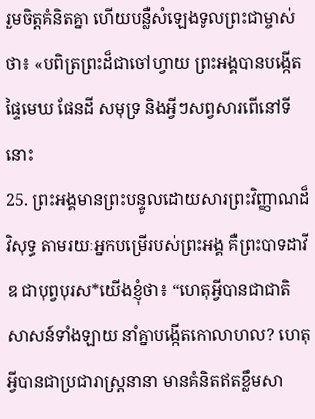រួមចិត្តគំនិតគ្នា ហើយបន្លឺសំឡេងទូលព្រះជាម្ចាស់ថា៖ «បពិត្រព្រះដ៏ជាចៅហ្វាយ ព្រះអង្គបានបង្កើតផ្ទៃមេឃ ផែនដី សមុទ្រ និងអ្វីៗសព្វសារពើនៅទីនោះ
25. ព្រះអង្គមានព្រះបន្ទូលដោយសារព្រះវិញ្ញាណដ៏វិសុទ្ធ តាមរយៈអ្នកបម្រើរបស់ព្រះអង្គ គឺព្រះបាទដាវីឌ ជាបុព្វបុរស*យើងខ្ញុំថា៖ “ហេតុអ្វីបានជាជាតិសាសន៍ទាំងឡាយ នាំគ្នាបង្កើតកោលាហល? ហេតុអ្វីបានជាប្រជារាស្ដ្រនានា មានគំនិតឥតខ្លឹមសា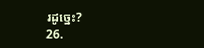រដូច្នេះ?
26.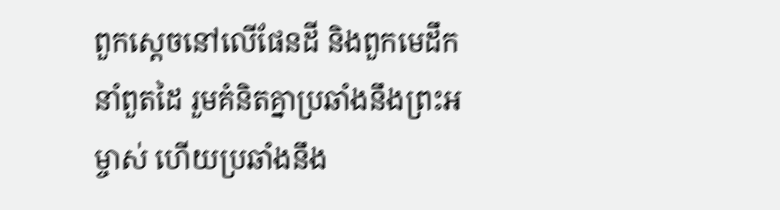ពួកស្ដេចនៅលើផែនដី និងពួកមេដឹកនាំពួតដៃ រួមគំនិតគ្នាប្រឆាំងនឹងព្រះអម្ចាស់ ហើយប្រឆាំងនឹង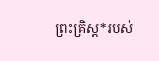ព្រះគ្រិស្ដ*របស់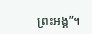ព្រះអង្គ”។